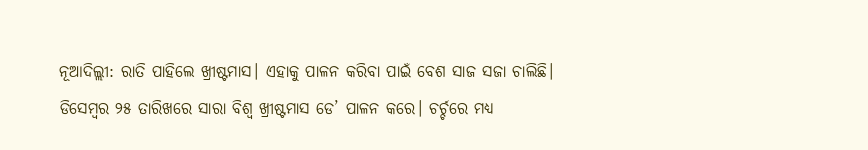ନୂଆଦିଲ୍ଲୀ: ରାତି ପାହିଲେ ଖ୍ରୀଷ୍ଟମାସ। ଏହାକୁ ପାଳନ କରିବା ପାଇଁ ବେଶ ସାଜ ସଜା ଚାଲିଛି। ଡିସେମ୍ବର ୨୫ ତାରିଖରେ ସାରା ବିଶ୍ୱ ଖ୍ରୀଷ୍ଟମାସ ଡେ’ ପାଳନ କରେ। ଚର୍ଚ୍ଚରେ ମଧ୍ୟ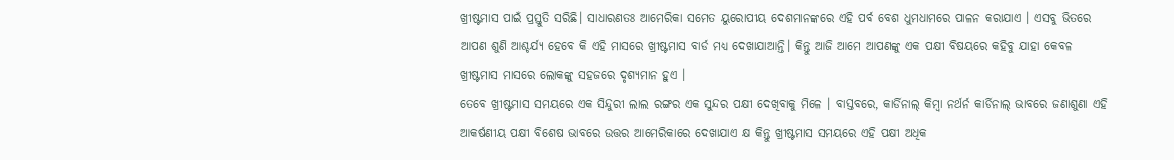ଖ୍ରୀଷ୍ଟମାସ ପାଇଁ ପ୍ରସ୍ତୁତି ସରିଛି। ସାଧାରଣତଃ ଆମେରିକା ସମେତ ୟୁରୋପୀୟ ଦେଶମାନଙ୍କରେ ଏହି ପର୍ବ ବେଶ ଧୁମଧାମରେ ପାଳନ କରାଯାଏ । ଏସବୁ ଭିତରେ ଆପଣ ଶୁଣି ଆଶ୍ଚର୍ଯ୍ୟ ହେବେ କି ଏହି ମାସରେ ଖ୍ରୀଷ୍ଟମାସ ବାର୍ଡ ମଧ୍ୟ ଦେଖାଯାଆନ୍ତି। କିନ୍ତୁ ଆଜି ଆମେ ଆପଣଙ୍କୁ ଏକ ପକ୍ଷୀ ବିଷୟରେ କହିବୁ ଯାହା କେବଳ ଖ୍ରୀଷ୍ଟମାସ ମାସରେ ଲୋକଙ୍କୁ ସହଜରେ ଦୃଶ୍ୟମାନ ହୁଏ ।
ତେବେ ଖ୍ରୀଷ୍ଟମାସ ସମୟରେ ଏକ ସିନ୍ଦୁରୀ ଲାଲ ରଙ୍ଗର ଏକ ସୁନ୍ଦର ପକ୍ଷୀ ଦେଖିବାକୁ ମିଳେ । ବାସ୍ତବରେ, କାର୍ଡିନାଲ୍ କିମ୍ବା ନର୍ଥର୍ନ କାର୍ଡିନାଲ୍ ଭାବରେ ଜଣାଶୁଣା ଏହି ଆକର୍ଷଣୀୟ ପକ୍ଷୀ ବିଶେଷ ଭାବରେ ଉତ୍ତର ଆମେରିକାରେ ଦେଖାଯାଏ କ୍ଷ କିନ୍ତୁ ଖ୍ରୀଷ୍ଟମାସ ସମୟରେ ଏହି ପକ୍ଷୀ ଅଧିକ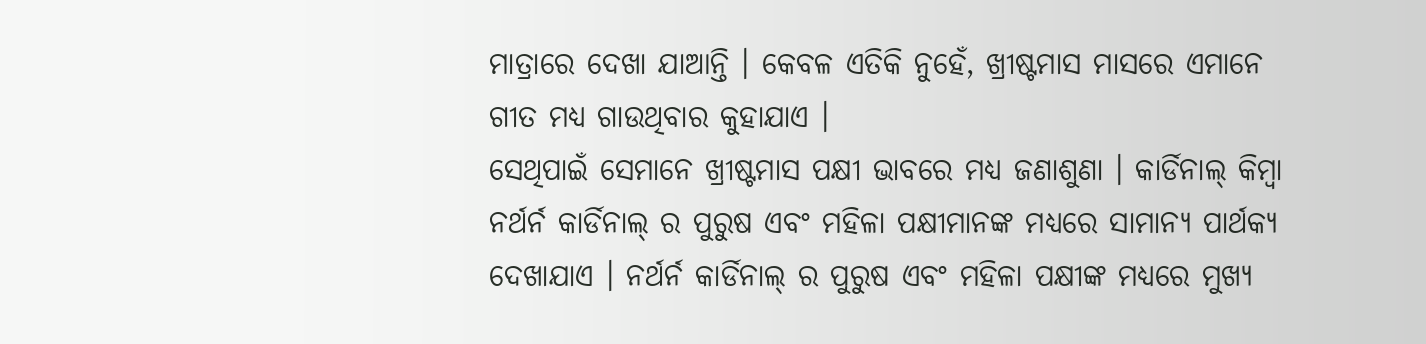ମାତ୍ରାରେ ଦେଖା ଯାଆନ୍ତି । କେବଳ ଏତିକି ନୁହେଁ, ଖ୍ରୀଷ୍ଟମାସ ମାସରେ ଏମାନେ ଗୀତ ମଧ୍ୟ ଗାଉଥିବାର କୁହାଯାଏ ।
ସେଥିପାଇଁ ସେମାନେ ଖ୍ରୀଷ୍ଟମାସ ପକ୍ଷୀ ଭାବରେ ମଧ୍ୟ ଜଣାଶୁଣା । କାର୍ଡିନାଲ୍ କିମ୍ବା ନର୍ଥର୍ନ କାର୍ଡିନାଲ୍ ର ପୁରୁଷ ଏବଂ ମହିଳା ପକ୍ଷୀମାନଙ୍କ ମଧ୍ୟରେ ସାମାନ୍ୟ ପାର୍ଥକ୍ୟ ଦେଖାଯାଏ । ନର୍ଥର୍ନ କାର୍ଡିନାଲ୍ ର ପୁରୁଷ ଏବଂ ମହିଳା ପକ୍ଷୀଙ୍କ ମଧ୍ୟରେ ମୁଖ୍ୟ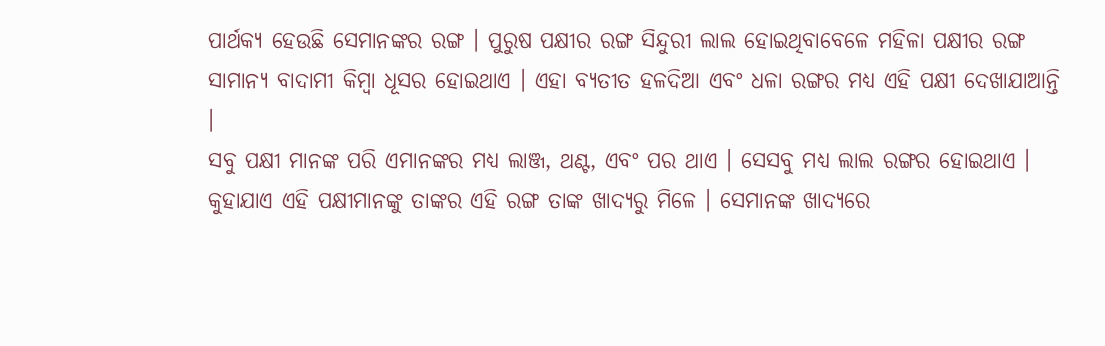ପାର୍ଥକ୍ୟ ହେଉଛି ସେମାନଙ୍କର ରଙ୍ଗ । ପୁରୁଷ ପକ୍ଷୀର ରଙ୍ଗ ସିନ୍ଦୁରୀ ଲାଲ ହୋଇଥିବାବେଳେ ମହିଳା ପକ୍ଷୀର ରଙ୍ଗ ସାମାନ୍ୟ ବାଦାମୀ କିମ୍ବା ଧୂସର ହୋଇଥାଏ । ଏହା ବ୍ୟତୀତ ହଳଦିଆ ଏବଂ ଧଳା ରଙ୍ଗର ମଧ୍ୟ ଏହି ପକ୍ଷୀ ଦେଖାଯାଆନ୍ତି ।
ସବୁ ପକ୍ଷୀ ମାନଙ୍କ ପରି ଏମାନଙ୍କର ମଧ୍ୟ ଲାଞ୍ଜ, ଥଣ୍ଟ, ଏବଂ ପର ଥାଏ । ସେସବୁ ମଧ୍ୟ ଲାଲ ରଙ୍ଗର ହୋଇଥାଏ । କୁହାଯାଏ ଏହି ପକ୍ଷୀମାନଙ୍କୁ ତାଙ୍କର ଏହି ରଙ୍ଗ ତାଙ୍କ ଖାଦ୍ୟରୁ ମିଳେ । ସେମାନଙ୍କ ଖାଦ୍ୟରେ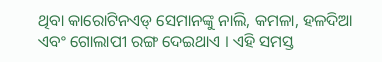ଥିବା କାରୋଟିନଏଡ୍ ସେମାନଙ୍କୁ ନାଲି, କମଳା, ହଳଦିଆ ଏବଂ ଗୋଲାପୀ ରଙ୍ଗ ଦେଇଥାଏ । ଏହି ସମସ୍ତ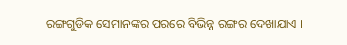ରଙ୍ଗଗୁଡିକ ସେମାନଙ୍କର ପରରେ ବିଭିନ୍ନ ରଙ୍ଗର ଦେଖାଯାଏ ।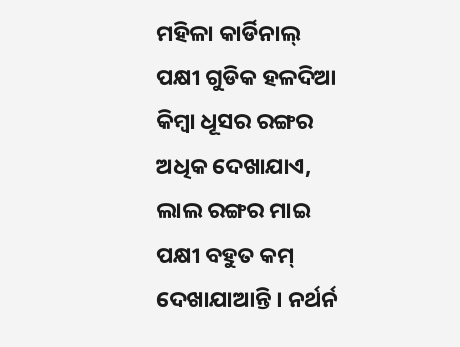ମହିଳା କାର୍ଡିନାଲ୍ ପକ୍ଷୀ ଗୁଡିକ ହଳଦିଆ କିମ୍ବା ଧୂସର ରଙ୍ଗର ଅଧିକ ଦେଖାଯାଏ, ଲାଲ ରଙ୍ଗର ମାଇ ପକ୍ଷୀ ବହୁତ କମ୍ ଦେଖାଯାଆନ୍ତି । ନର୍ଥର୍ନ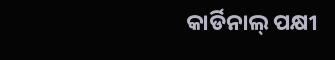କାର୍ଡିନାଲ୍ ପକ୍ଷୀ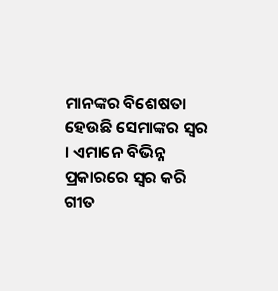ମାନଙ୍କର ବିଶେଷତା ହେଉଛି ସେମାଙ୍କର ସ୍ୱର । ଏମାନେ ବିଭିନ୍ନ ପ୍ରକାରରେ ସ୍ୱର କରି ଗୀତ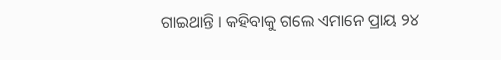ଗାଇଥାନ୍ତି । କହିବାକୁ ଗଲେ ଏମାନେ ପ୍ରାୟ ୨୪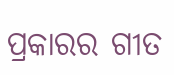ପ୍ରକାରର ଗୀତ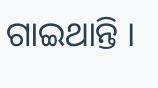ଗାଇଥାନ୍ତି ।